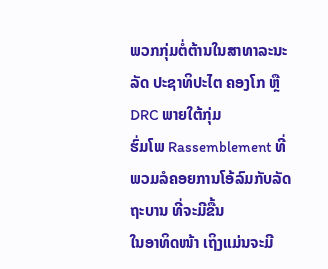ພວກກຸ່ມຕໍ່ຕ້ານໃນສາທາລະນະລັດ ປະຊາທິປະໄຕ ຄອງໂກ ຫຼື DRC ພາຍໃຕ້ກຸ່ມ
ຮົ່ມໂພ Rassemblement ທີ່ພວມລໍຄອຍການໂອ້ລົມກັບລັດຖະບານ ທີ່ຈະມີຂື້ນ
ໃນອາທິດໜ້າ ເຖິງແມ່ນຈະມີ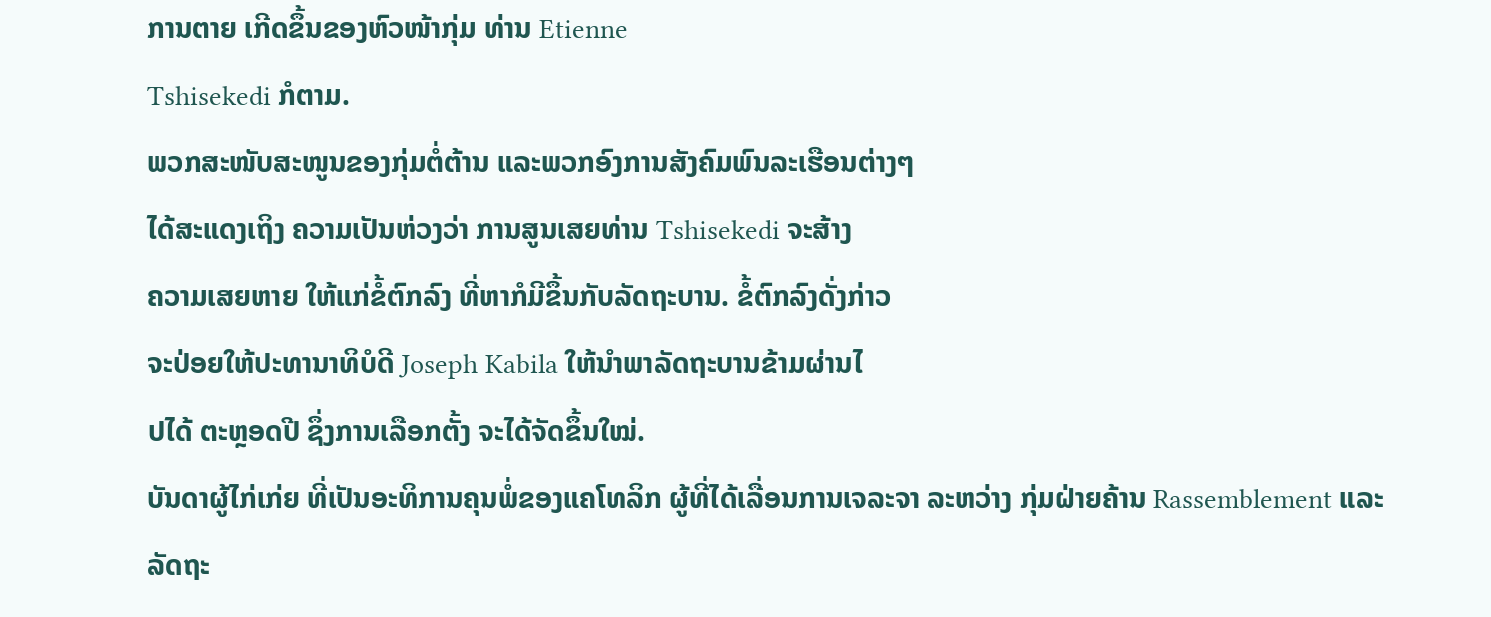ການຕາຍ ເກີດຂຶ້ນຂອງຫົວໜ້າກຸ່ມ ທ່ານ Etienne
Tshisekedi ກໍຕາມ.
ພວກສະໜັບສະໜູນຂອງກຸ່ມຕໍ່ຕ້ານ ແລະພວກອົງການສັງຄົມພົນລະເຮືອນຕ່າງໆ
ໄດ້ສະແດງເຖິງ ຄວາມເປັນຫ່ວງວ່າ ການສູນເສຍທ່ານ Tshisekedi ຈະສ້າງ
ຄວາມເສຍຫາຍ ໃຫ້ແກ່ຂໍ້ຕົກລົງ ທີ່ຫາກໍມີຂຶ້ນກັບລັດຖະບານ. ຂໍ້ຕົກລົງດັ່ງກ່າວ
ຈະປ່ອຍໃຫ້ປະທານາທິບໍດີ Joseph Kabila ໃຫ້ນຳພາລັດຖະບານຂ້າມຜ່ານໄ
ປໄດ້ ຕະຫຼອດປີ ຊຶ່ງການເລືອກຕັ້ງ ຈະໄດ້ຈັດຂຶ້ນໃໝ່.
ບັນດາຜູ້ໄກ່ເກ່ຍ ທີ່ເປັນອະທິການຄຸນພໍ່ຂອງແຄໂທລິກ ຜູ້ທີ່ໄດ້ເລື່ອນການເຈລະຈາ ລະຫວ່າງ ກຸ່ມຝ່າຍຄ້ານ Rassemblement ແລະ ລັດຖະ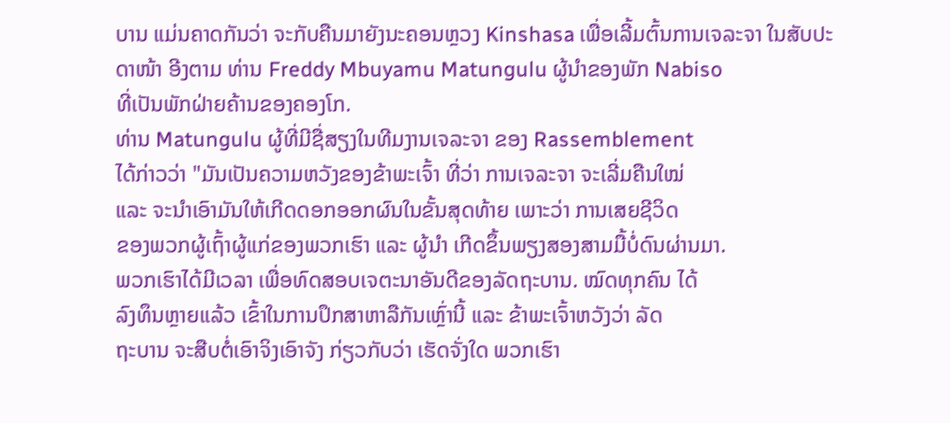ບານ ແມ່ນຄາດກັນວ່າ ຈະກັບຄືນມາຍັງນະຄອນຫຼວງ Kinshasa ເພື່ອເລີ້ມຕົ້ນການເຈລະຈາ ໃນສັບປະ
ດາໜ້າ ອີງຕາມ ທ່ານ Freddy Mbuyamu Matungulu ຜູ້ນຳຂອງພັກ Nabiso
ທີ່ເປັນພັກຝ່າຍຄ້ານຂອງຄອງໂກ.
ທ່ານ Matungulu ຜູ້ທີ່ມີຊື່ສຽງໃນທີມງານເຈລະຈາ ຂອງ Rassemblement
ໄດ້ກ່າວວ່າ "ມັນເປັນຄວາມຫວັງຂອງຂ້າພະເຈົ້າ ທີ່ວ່າ ການເຈລະຈາ ຈະເລີ່ມຄືນໃໝ່
ແລະ ຈະນຳເອົາມັນໃຫ້ເກີດດອກອອກຜົນໃນຂັ້ນສຸດທ້າຍ ເພາະວ່າ ການເສຍຊີວິດ
ຂອງພວກຜູ້ເຖົ້າຜູ້ແກ່ຂອງພວກເຮົາ ແລະ ຜູ້ນຳ ເກີດຂຶ້ນພຽງສອງສາມມື້ບໍ່ດົນຜ່ານມາ.
ພວກເຮົາໄດ້ມີເວລາ ເພື່ອທົດສອບເຈຕະນາອັນດີຂອງລັດຖະບານ. ໝົດທຸກຄົນ ໄດ້
ລົງທຶນຫຼາຍແລ້ວ ເຂົ້າໃນການປຶກສາຫາລືກັນເຫຼົ່ານີ້ ແລະ ຂ້າພະເຈົ້າຫວັງວ່າ ລັດ
ຖະບານ ຈະສືບຕໍ່ເອົາຈິງເອົາຈັງ ກ່ຽວກັບວ່າ ເຮັດຈັ່ງໃດ ພວກເຮົາ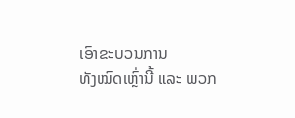ເອົາຂະບວນການ
ທັງໝົດເຫຼົ່ານີ້ ແລະ ພວກ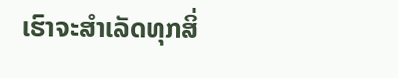ເຮົາຈະສຳເລັດທຸກສິ່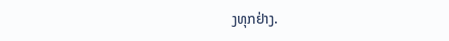ງທຸກຢ່າງ.